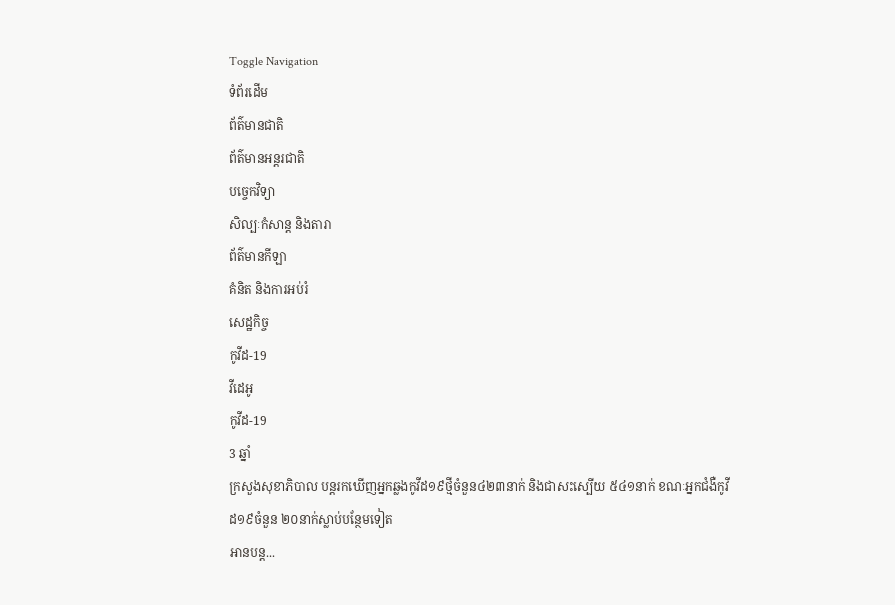Toggle Navigation
ទំព័រដើម
ព័ត៌មានជាតិ
ព័ត៌មានអន្តរជាតិ
បច្ចេកវិទ្យា
សិល្បៈកំសាន្ត និងតារា
ព័ត៌មានកីឡា
គំនិត និងការអប់រំ
សេដ្ឋកិច្ច
កូវីដ-19
វីដេអូ
កូវីដ-19
3 ឆ្នាំ
ក្រសួងសុខាភិបាល បន្តរកឃើញអ្នកឆ្លងកូវីដ១៩ថ្មីចំនួន៤២៣នាក់ និងជាសះស្បើយ ៥៤១នាក់ ខណៈអ្នកជំងឺកូវីដ១៩ចំនួន ២០នាក់ស្លាប់បន្ថែមទៀត
អានបន្ត...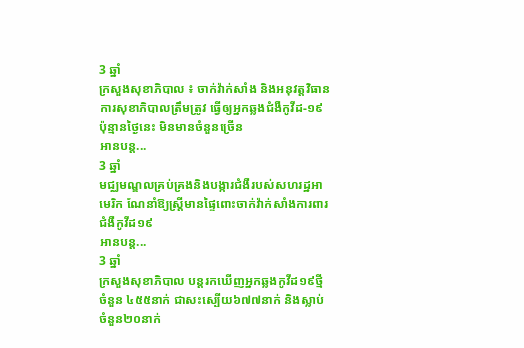3 ឆ្នាំ
ក្រសួងសុខាភិបាល ៖ ចាក់វ៉ាក់សាំង និងអនុវត្តវិធានការសុខាភិបាលត្រឹមត្រូវ ធ្វើឲ្យអ្នកឆ្លងជំងឺកូវីដ-១៩ ប៉ុន្មានថ្ងៃនេះ មិនមានចំនួនច្រើន
អានបន្ត...
3 ឆ្នាំ
មជ្ឈមណ្ឌលគ្រប់គ្រងនិងបង្ការជំងឺរបស់សហរដ្ឋអាមេរិក ណែនាំឱ្យស្ត្រីមានផ្ទៃពោះចាក់វ៉ាក់សាំងការពារជំងឺកូវីដ១៩
អានបន្ត...
3 ឆ្នាំ
ក្រសួងសុខាភិបាល បន្តរកឃើញអ្នកឆ្លងកូវីដ១៩ថ្មីចំនួន ៤៥៥នាក់ ជាសះស្បើយ៦៧៧នាក់ និងស្លាប់ចំនួន២០នាក់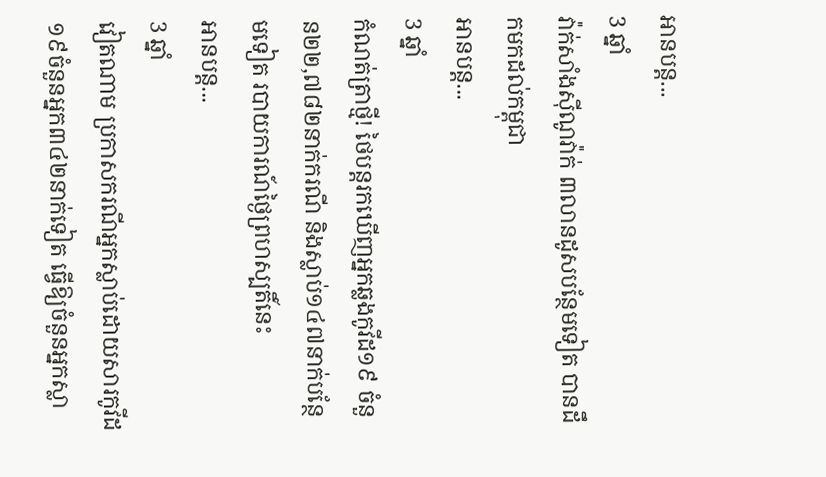អានបន្ត...
3 ឆ្នាំ
វ៉ាក់សាំងស៊ីណូវ៉ាក់ ៣លានដូសបន្ថែមទៀត បានដឹកមកដល់កម្ពុជា
អានបន្ត...
3 ឆ្នាំ
កំណត់ត្រាថ្មី! ថៃបន្តរកឃើញអ្នកឆ្លងកូវីដ១៩ ចំនួន២២,៧៨២នាក់ករណី និងស្លាប់១៤៧នាក់បន្ថែមទៀត របាយការណ៍ថ្ងៃព្រហស្បតិ៍នេះ
អានបន្ត...
3 ឆ្នាំ
វៀតណាម ប្រកាសករណីអ្នកស្លាប់ដោយសារកូវីដ១៩ចំនួនអ្នក៣៤២នាក់ទៀត ធ្វើឱ្យចំនួនអ្នកស្លា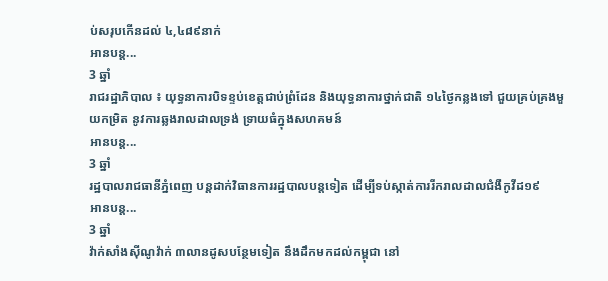ប់សរុបកើនដល់ ៤,៤៨៩នាក់
អានបន្ត...
3 ឆ្នាំ
រាជរដ្ឋាភិបាល ៖ យុទ្ធនាការបិទខ្ទប់ខេត្តជាប់ព្រំដែន និងយុទ្ធនាការថ្នាក់ជាតិ ១៤ថ្ងៃកន្លងទៅ ជួយគ្រប់គ្រងមួយកម្រិត នូវការឆ្លងរាលដាលទ្រង់ ទ្រាយធំក្នុងសហគមន៍
អានបន្ត...
3 ឆ្នាំ
រដ្ឋបាលរាជធានីភ្នំពេញ បន្តដាក់វិធានការរដ្ឋបាលបន្តទៀត ដើម្បីទប់ស្កាត់ការរីករាលដាលជំងឺកូវីដ១៩
អានបន្ត...
3 ឆ្នាំ
វ៉ាក់សាំងស៊ីណូវ៉ាក់ ៣លានដូសបន្ថែមទៀត នឹងដឹកមកដល់កម្ពុជា នៅ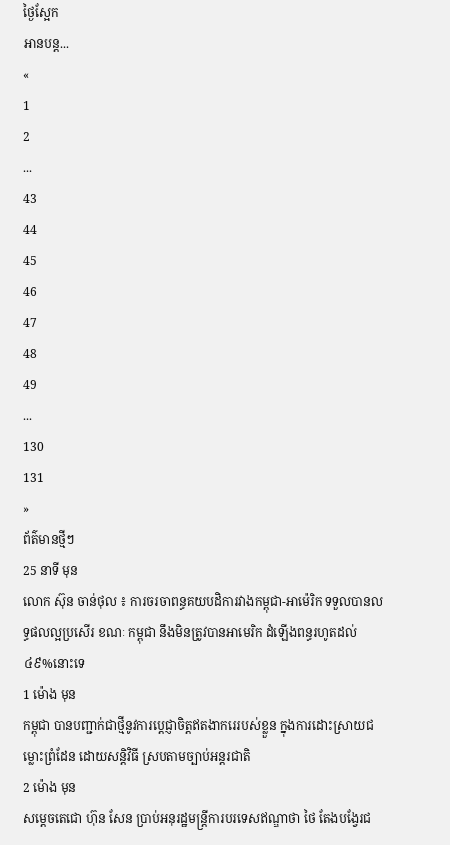ថ្ងៃស្អែក
អានបន្ត...
«
1
2
...
43
44
45
46
47
48
49
...
130
131
»
ព័ត៌មានថ្មីៗ
25 នាទី មុន
លោក ស៊ុន ចាន់ថុល ៖ ការចរចាពន្ធគយបដិការវាងកម្ពុជា-អាម៉េរិក ទទួលបានលទ្ធផលល្អប្រសើរ ខណៈ កម្ពុជា នឹងមិនត្រូវបានអាមេរិក ដំឡើងពន្ធរហូតដល់ ៤៩%នោះទេ
1 ម៉ោង មុន
កម្ពុជា បានបញ្ជាក់ជាថ្មីនូវការប្តេជ្ញាចិត្តឥតងាករេរបស់ខ្លួន ក្នុងការដោះស្រាយជម្លោះព្រំដែន ដោយសន្តិវិធី ស្របតាមច្បាប់អន្តរជាតិ
2 ម៉ោង មុន
សម្តេចតេជោ ហ៊ុន សែន ប្រាប់អនុរដ្ឋមន្ត្រីការបរទេសឥណ្ឌាថា ថៃ តែងបង្វែរជ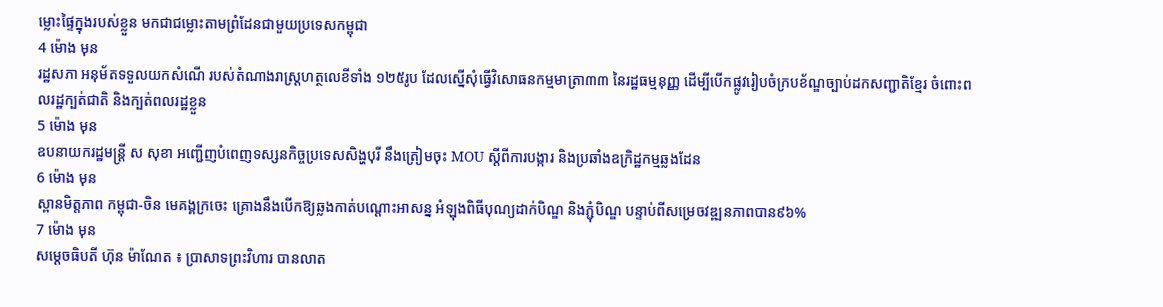ម្លោះផ្ទៃក្នុងរបស់ខ្លួន មកជាជម្លោះតាមព្រំដែនជាមួយប្រទេសកម្ពុជា
4 ម៉ោង មុន
រដ្ឋសភា អនុម័តទទួលយកសំណើ របស់តំណាងរាស្រ្តហត្ថលេខីទាំង ១២៥រូប ដែលស្នើសុំធ្វើវិសោធនកម្មមាត្រា៣៣ នៃរដ្ឋធម្មនុញ្ញ ដើម្បីបើកផ្លូវរៀបចំក្របខ័ណ្ឌច្បាប់ដកសញ្ជាតិខ្មែរ ចំពោះពលរដ្ឋក្បត់ជាតិ និងក្បត់ពលរដ្ឋខ្លួន
5 ម៉ោង មុន
ឧបនាយករដ្ឋមន្រ្តី ស សុខា អញ្ជើញបំពេញទស្សនកិច្ចប្រទេសសិង្ហបុរី នឹងត្រៀមចុះ MOU ស្ដីពីការបង្ការ និងប្រឆាំងឧក្រិដ្ឋកម្មឆ្លងដែន
6 ម៉ោង មុន
ស្ពានមិត្តភាព កម្ពុជា-ចិន មេគង្គក្រចេះ គ្រោងនឹងបើកឱ្យឆ្លងកាត់បណ្តោះអាសន្ន អំឡុងពិធីបុណ្យដាក់បិណ្ឌ និងភ្ជុំបិណ្ឌ បន្ទាប់ពីសម្រេចវឌ្ឍនភាពបាន៩៦%
7 ម៉ោង មុន
សម្តេចធិបតី ហ៊ុន ម៉ាណែត ៖ ប្រាសាទព្រះវិហារ បានលាត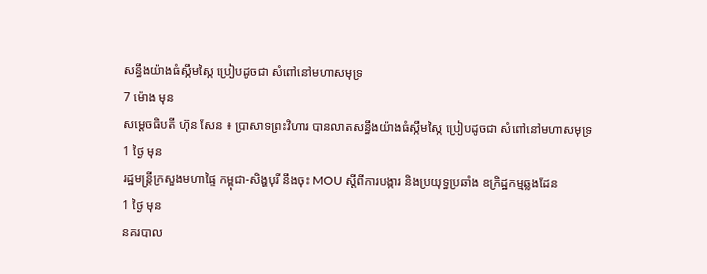សន្ធឹងយ៉ាងធំស្កឹមស្កៃ ប្រៀបដូចជា សំពៅនៅមហាសមុទ្រ
7 ម៉ោង មុន
សម្តេចធិបតី ហ៊ុន សែន ៖ ប្រាសាទព្រះវិហារ បានលាតសន្ធឹងយ៉ាងធំស្កឹមស្កៃ ប្រៀបដូចជា សំពៅនៅមហាសមុទ្រ
1 ថ្ងៃ មុន
រដ្ឋមន្ដ្រីក្រសួងមហាផ្ទៃ កម្ពុជា-សិង្ហបុរី នឹងចុះ MOU ស្តីពីការបង្ការ និងប្រយុទ្ធប្រឆាំង ឧក្រិដ្ឋកម្មឆ្លងដែន
1 ថ្ងៃ មុន
នគរបាល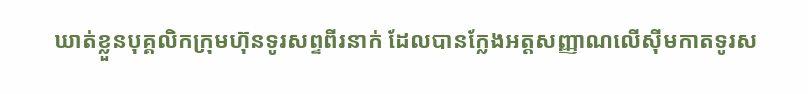ឃាត់ខ្លួនបុគ្គលិកក្រុមហ៊ុនទូរសព្ទពីរនាក់ ដែលបានក្លែងអត្តសញ្ញាណលើស៊ីមកាតទូរស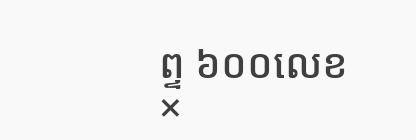ព្ទ ៦០០លេខ
×